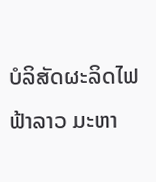ບໍລິສັດຜະລິດໄຟຟ້າລາວ ມະຫາ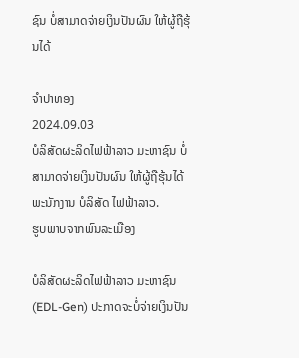ຊົນ ບໍ່ສາມາດຈ່າຍເງິນປັນຜົນ ໃຫ້ຜູ້ຖືຮຸ້ນໄດ້

ຈຳປາທອງ
2024.09.03
ບໍລິສັດຜະລິດໄຟຟ້າລາວ ມະຫາຊົນ ບໍ່ສາມາດຈ່າຍເງິນປັນຜົນ ໃຫ້ຜູ້ຖືຮຸ້ນໄດ້ ພະນັກງານ ບໍລິສັດ ໄຟຟ້າລາວ.
ຮູບພາບຈາກພົນລະເມືອງ

ບໍລິສັດຜະລິດໄຟຟ້າລາວ ມະຫາຊົນ (EDL-Gen) ປະກາດຈະບໍ່ຈ່າຍເງິນປັນ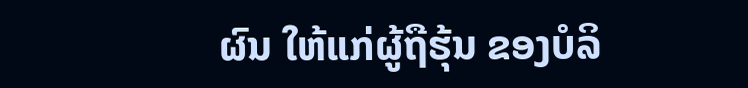ຜົນ ໃຫ້ແກ່ຜູ້ຖືຮຸ້ນ ຂອງບໍລິ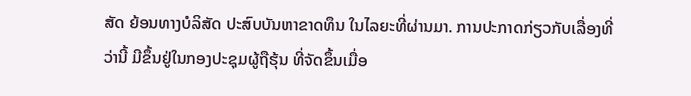ສັດ ຍ້ອນທາງບໍລິສັດ ປະສົບບັນຫາຂາດທຶນ ໃນໄລຍະທີ່ຜ່ານມາ. ການປະກາດກ່ຽວກັບເລື່ອງທີ່ວ່ານີ້ ມີຂຶ້ນຢູ່ໃນກອງປະຊຸມຜູ້ຖືຮຸ້ນ ທີ່ຈັດຂຶ້ນເມື່ອ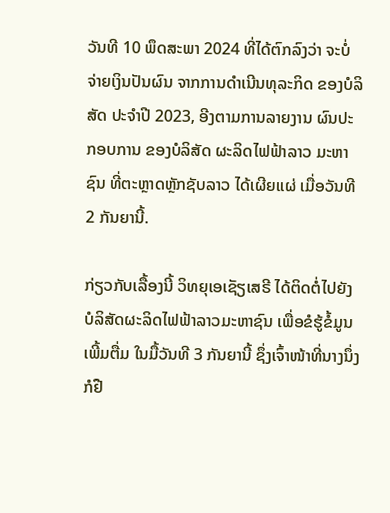ວັນທີ 10 ພຶດສະພາ 2024 ທີ່ໄດ້ຕົກລົງວ່າ ຈະບໍ່ຈ່າຍເງິນປັນຜົນ ຈາກການດໍາເນີນທຸລະກິດ ຂອງບໍລິສັດ ປະຈໍາປີ 2023, ອີງຕາມການລາຍງານ ຜົນປະກອບການ ຂອງບໍລິສັດ ຜະລິດໄຟຟ້າລາວ ມະຫາຊົນ ທີ່ຕະຫຼາດຫຼັກຊັບລາວ ໄດ້ເຜີຍແຜ່ ເມື່ອວັນທີ 2 ກັນຍານີ້.

ກ່ຽວກັບເລື້ອງນີ້ ວິທຍຸເອເຊັຽເສຣີ ໄດ້ຕິດຕໍ່ໄປຍັງ ບໍລິສັດຜະລິດໄຟຟ້າລາວມະຫາຊົນ ເພື່ອຂໍຮູ້ຂໍ້ມູນເພີ້ມຕື່ມ ໃນມື້ວັນທີ 3 ກັນຍານີ້ ຊຶ່ງເຈົ້າໜ້າທີ່ນາງນຶ່ງ ກໍຢື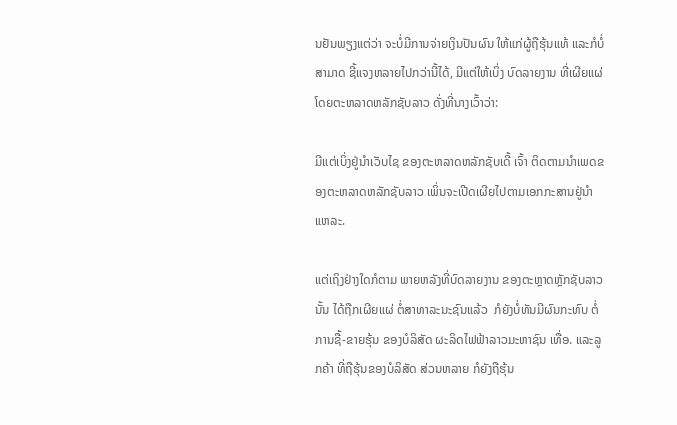ນຢັນພຽງແຕ່ວ່າ ຈະບໍ່ມີການຈ່າຍເງິນປັນຜົນ ໃຫ້ແກ່ຜູ້ຖືຮຸ້ນແທ້ ແລະກໍບໍ່ສາມາດ ຊີ້ແຈງຫລາຍໄປກວ່ານີ້ໄດ້, ມີແຕ່ໃຫ້ເບິ່ງ ບົດລາຍງານ ທີ່ເຜີຍແຜ່ໂດຍຕະຫລາດຫລັກຊັບລາວ ດັ່ງທີ່ນາງເວົ້າວ່າ:

ມີແຕ່ເບິ່ງຢູ່ນໍາເວັບໄຊ ຂອງຕະຫລາດຫລັກຊັບເດີ້ ເຈົ້າ ຕິດຕາມນໍາເພດຂອງຕະຫລາດຫລັກຊັບລາວ ເພິ່ນຈະເປີດເຜີຍໄປຕາມເອກກະສານຢູ່ນໍາແຫລະ.

ແຕ່ເຖິງຢ່າງໃດກໍຕາມ ພາຍຫລັງທີ່ບົດລາຍງານ ຂອງຕະຫຼາດຫຼັກຊັບລາວນັ້ນ ໄດ້ຖືກເຜີຍແຜ່ ຕໍ່ສາທາລະນະຊົນແລ້ວ  ກໍຍັງບໍ່ທັນມີຜົນກະທົບ ຕໍ່ການຊື້-ຂາຍຮຸ້ນ ຂອງບໍລິສັດ ຜະລິດໄຟຟ້າລາວມະຫາຊົນ ເທື່ອ. ແລະລູກຄ້າ ທີ່ຖືຮຸ້ນຂອງບໍລິສັດ ສ່ວນຫລາຍ ກໍຍັງຖືຮຸ້ນ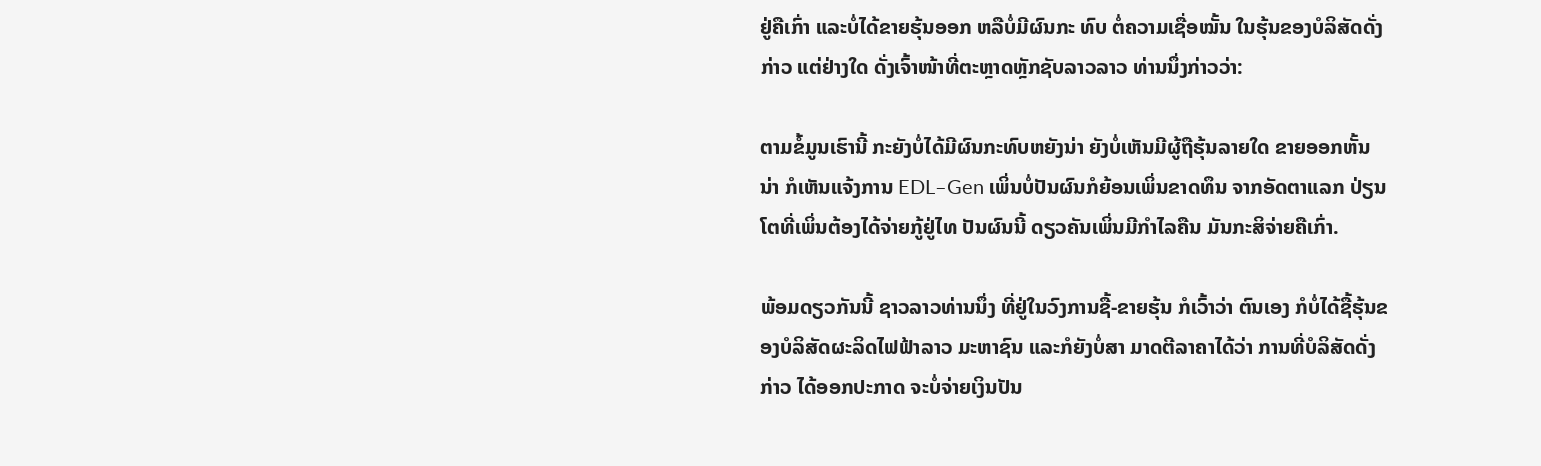ຢູ່ຄືເກົ່າ ແລະບໍ່ໄດ້ຂາຍຮຸ້ນອອກ ຫລືບໍ່ມີຜົນກະ ທົບ ຕໍ່ຄວາມເຊື່ອໝັ້ນ ໃນຮຸ້ນຂອງບໍລິສັດດັ່ງກ່າວ ແຕ່ຢ່າງໃດ ດັ່ງເຈົ້າໜ້າທີ່ຕະຫຼາດຫຼັກຊັບລາວລາວ ທ່ານນຶ່ງກ່າວວ່າ:

ຕາມຂໍ້ມູນເຮົານີ້ ກະຍັງບໍ່ໄດ້ມີຜົນກະທົບຫຍັງນ່າ ຍັງບໍ່ເຫັນມີຜູ້ຖືຮຸ້ນລາຍໃດ ຂາຍອອກຫັ້ນນ່າ ກໍເຫັນແຈ້ງການ EDL–Gen ເພິ່ນບໍ່ປັນຜົນກໍຍ້ອນເພິ່ນຂາດທຶນ ຈາກອັດຕາແລກ ປ່ຽນໂຕທີ່ເພິ່ນຕ້ອງໄດ້ຈ່າຍກູ້ຢູ່ໄທ ປັນຜົນນີ້ ດຽວຄັນເພິ່ນມີກໍາໄລຄືນ ມັນກະສິຈ່າຍຄືເກົ່າ.

ພ້ອມດຽວກັນນີ້ ຊາວລາວທ່ານນຶ່ງ ທີ່ຢູ່ໃນວົງການຊື້-ຂາຍຮຸ້ນ ກໍເວົ້າວ່າ ຕົນເອງ ກໍບໍ່ໄດ້ຊື້ຮຸ້ນຂອງບໍລິສັດຜະລິດໄຟຟ້າລາວ ມະຫາຊົນ ແລະກໍຍັງບໍ່ສາ ມາດຕີລາຄາໄດ້ວ່າ ການທີ່ບໍລິສັດດັ່ງກ່າວ ໄດ້ອອກປະກາດ ຈະບໍ່ຈ່າຍເງິນປັນ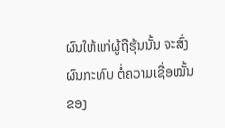ຜົນໃຫ້ແກ່ຜູ້ຖືຮຸ້ນນັ້ນ ຈະສົ່ງຜົນກະທົບ ຕໍ່ຄວາມເຊື່ອໝັ້ນ ຂອງ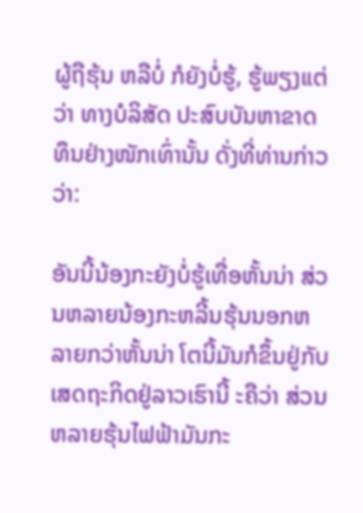ຜູ້ຖືຮຸ້ນ ຫລືບໍ່ ກໍຍັງບໍ່ຮູ້, ຮູ້ພຽງແຕ່ວ່າ ທາງບໍລິສັດ ປະສົບບັນຫາຂາດທຶນຢ່າງໜັກເທົ່ານັ້ນ ດັ່ງທີ່ທ່ານກ່າວວ່າ:

ອັນນີ້ນ້ອງກະຍັງບໍ່ຮູ້ເທື່ອຫັ້ນນ່າ ສ່ວນຫລາຍນ້ອງກະຫລີ້ນຮຸ້ນນອກຫລາຍກວ່າຫັ້ນນ່າ ໂຕນີ້ມັນກໍຂຶ້ນຢູ່ກັບເສດຖະກິດຢູ່ລາວເຮົານີ້ ະຄືວ່າ ສ່ວນຫລາຍຮຸ້ນໄຟຟ້າມັນກະ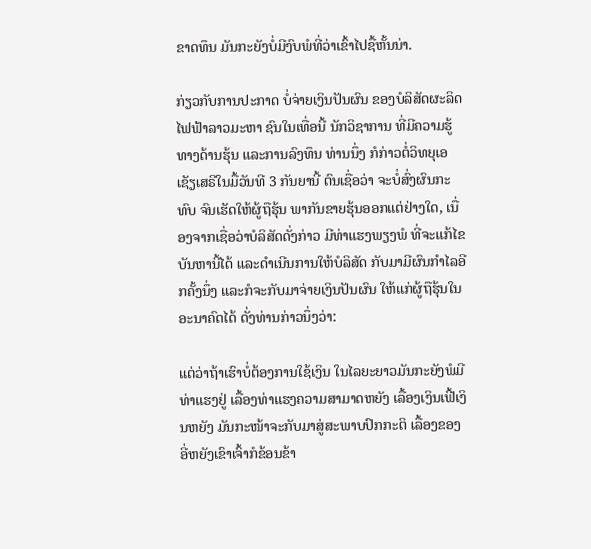ຂາດທຶນ ມັນກະຍັງບໍ່ມີງົບພໍທີ່ວ່າເຂົ້າໄປຊື້ຫັ້ນນ່າ.

ກ່ຽວກັບການປະກາດ ບໍ່ຈ່າຍເງິນປັນຜົນ ຂອງບໍລິສັດຜະລິດໄຟຟ້າລາວມະຫາ ຊົນໃນເທື່ອນີ້ ນັກວິຊາການ ທີ່ມີຄວາມຮູ້ທາງດ້ານຮຸ້ນ ແລະການລົງທຶນ ທ່ານນຶ່ງ ກໍກ່າວຕໍ່ວິທຍຸເອເຊັຽເສຣີໃນມື້ວັນທີ 3 ກັນຍານີ້ ຕົນເຊື່ອວ່າ ຈະບໍ່ສົ່ງຜົນກະທົບ ຈົນເຮັດໃຫ້ຜູ້ຖືຮຸ້ນ ພາກັນຂາຍຮຸ້ນອອກແຕ່ຢ່າງໃດ, ເນື່ອງຈາກເຊື່ອວ່າບໍລິສັດດັ່ງກ່າວ ມີທ່າແຮງພຽງພໍ ທີ່ຈະແກ້ໄຂບັນຫານີ້ໄດ້ ແລະດໍາເນີນການໃຫ້ບໍລິສັດ ກັບມາມີຜົນກໍາໄລອີກຄັ້ງນຶ່ງ ແລະກໍຈະກັບມາຈ່າຍເງິນປັນຜົນ ໃຫ້ແກ່ຜູ້ຖືຮຸ້ນໃນອະນາຄົດໄດ້ ດັ່ງທ່ານກ່າວນຶ່ງວ່າ:

ແຕ່ວ່າຖ້າເຮົາບໍ່ຕ້ອງການໃຊ້ເງິນ ໃນໄລຍະຍາວມັນກະຍັງພໍມີທ່າແຮງຢູ່ ເລື້ອງທ່າແຮງຄວາມສາມາດຫຍັງ ເລື້ອງເງິນເຟີ້ເງິນຫຍັງ ມັນກະໜ້າຈະກັບມາສູ່ສະພາບປົກກະຕິ ເລື້ອງຂອງອີ່ຫຍັງເຂົາເຈົ້າກໍຂ້ອນຂ້າ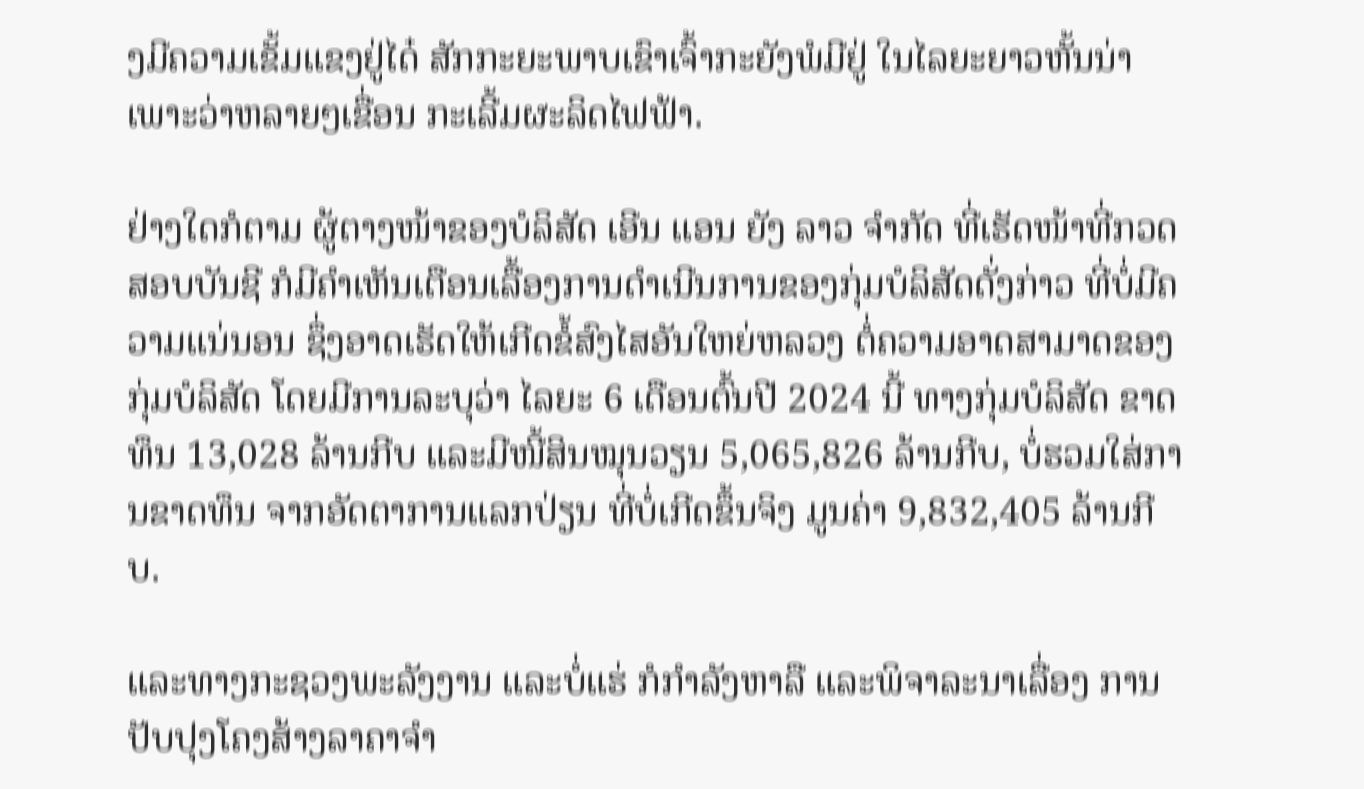ງມີຄວາມເຂັ້ມແຂງຢູ່ໄດ໋ ສັກກະຍະພາບເຂົາເຈົ້າກະຍັງພໍມີຢູ່ ໃນໄລຍະຍາວຫັ້ນນ່າ ເພາະວ່າຫລາຍໆເຂື່ອນ ກະເລີ້ມຜະລິດໄຟຟ້າ.

ຢ່າງໃດກໍຕາມ ຜູ້ຕາງໜ້າຂອງບໍລິສັດ ເອີນ ແອນ ຍັງ ລາວ ຈໍາກັດ ທີ່ເຮັດໜ້າທີ່ກວດສອບບັນຊີ ກໍມີຄໍາເຫັນເຕືອນເລື້ອງການດໍາເນີນການຂອງກຸ່ມບໍລິສັດດັ່ງກ່າວ ທີ່ບໍ່ມີຄວາມແນ່ນອນ ຊຶ່ງອາດເຮັດໃຫ້ເກີດຂໍ້ສົງໄສອັນໃຫຍ່ຫລວງ ຕໍ່ຄວາມອາດສາມາດຂອງກຸ່ມບໍລິສັດ ໂດຍມີການລະບຸວ່າ ໄລຍະ 6 ເດືອນຕົ້ນປີ 2024 ນີ້ ທາງກຸ່ມບໍລິສັດ ຂາດທຶນ 13,028 ລ້ານກີບ ແລະມີໜີ້ສິນໝຸນວຽນ 5,065,826 ລ້ານກີບ, ບໍ່ຮວມໃສ່ການຂາດທຶນ ຈາກອັດຕາການແລກປ່ຽນ ທີ່ບໍ່ເກີດຂຶ້ນຈິງ ມູນຄ່າ 9,832,405 ລ້ານກີບ.

ແລະທາງກະຊວງພະລັງງານ ແລະບໍ່ແຮ່ ກໍກໍາລັງຫາລື ແລະພິຈາລະນາເລື່ອງ ການປັບປຸງໂຄງສ້າງລາຄາຈໍາ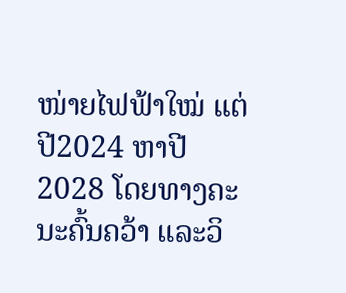ໜ່າຍໄຟຟ້າໃໝ່ ແຕ່ປີ2024 ຫາປີ 2028 ໂດຍທາງຄະນະຄົ້ນຄວ້າ ແລະວິ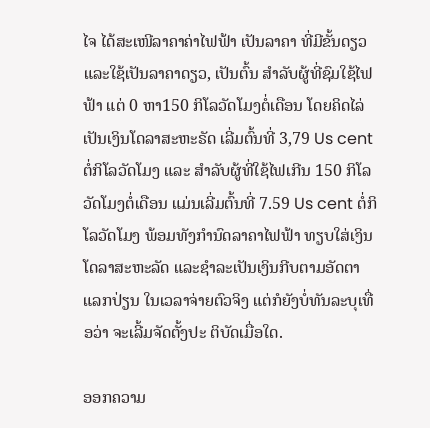ໄຈ ໄດ້ສະເໜີລາຄາຄ່າໄຟຟ້າ ເປັນລາຄາ ທີ່ມີຂັ້ນດຽວ ແລະໃຊ້ເປັນລາຄາດຽວ, ເປັນຕົ້ນ ສຳລັບຜູ້ທີ່ຊົມໃຊ້ໄຟຟ້າ ແຕ່ 0 ຫາ150 ກິໂລວັດໂມງຕໍ່ເດືອນ ໂດຍຄິດໄລ່ເປັນເງິນໂດລາສະຫະຣັດ ເລີ່ມຕົ້ນທີ່ 3,79 Us cent ຕໍ່ກິໂລວັດໂມງ ແລະ ສຳລັບຜູ້ທີ່ໃຊ້ໄຟເກີນ 150 ກິໂລວັດໂມງຕໍ່ເດືອນ ແມ່ນເລີ່ມຕົ້ນທີ່ 7.59 Us cent ຕໍ່ກິໂລວັດໂມງ ພ້ອມທັງກໍານົດລາຄາໄຟຟ້າ ທຽບໃສ່ເງິນໂດລາສະຫະລັດ ແລະຊໍາລະເປັນເງິນກີບຕາມອັດຕາ ແລກປ່ຽນ ໃນເວລາຈ່າຍຕົວຈິງ ແຕ່ກໍຍັງບໍ່ທັນລະບຸເທື່ອວ່າ ຈະເລີ້ມຈັດຕັ້ງປະ ຕິບັດເມື່ອໃດ.

ອອກຄວາມ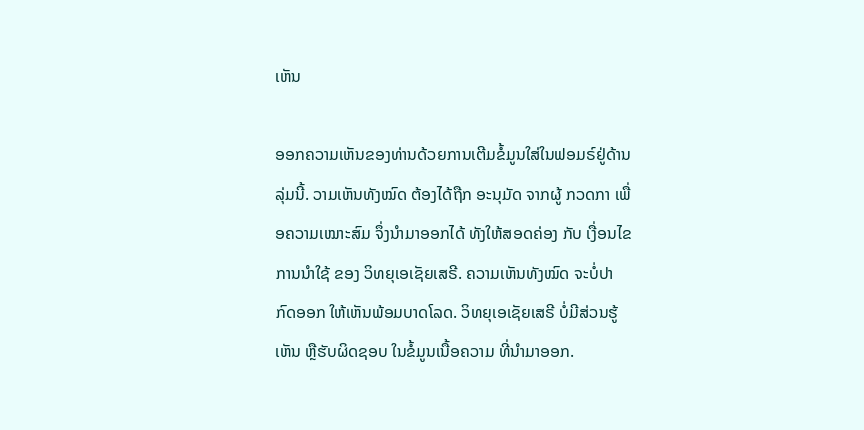ເຫັນ

ອອກຄວາມເຫັນຂອງທ່ານດ້ວຍການເຕີມຂໍ້ມູນໃສ່ໃນຟອມຣ໌ຢູ່ດ້ານລຸ່ມນີ້. ວາມເຫັນທັງໝົດ ຕ້ອງໄດ້ຖືກ ອະນຸມັດ ຈາກຜູ້ ກວດກາ ເພື່ອຄວາມເໝາະສົມ ຈຶ່ງນໍາມາອອກໄດ້ ທັງໃຫ້ສອດຄ່ອງ ກັບ ເງື່ອນໄຂ ການນຳໃຊ້ ຂອງ ວິທຍຸເອເຊັຍເສຣີ. ຄວາມເຫັນທັງໝົດ ຈະບໍ່ປາກົດອອກ ໃຫ້ເຫັນພ້ອມບາດໂລດ. ວິທຍຸເອເຊັຍເສຣີ ບໍ່ມີສ່ວນຮູ້ເຫັນ ຫຼືຮັບຜິດຊອບ ໃນຂໍ້ມູນເນື້ອຄວາມ ທີ່ນໍາມາອອກ.